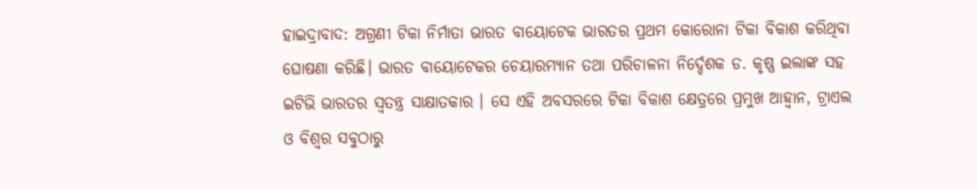ହାଇଦ୍ରାବାଦ: ଅଗ୍ରଣୀ ଟିକା ନିର୍ମାତା ଭାରତ ବାୟୋଟେକ ଭାରତର ପ୍ରଥମ କୋରୋନା ଟିକା ବିକାଶ କରିଥିବା ଘୋଷଣା କରିଛି। ଭାରତ ବାୟୋଟେକର ଚେୟାରମ୍ୟାନ ତଥା ପରିଚାଳନା ନିର୍ଦ୍ଦେଶକ ଡ. କୃଷ୍ଣ ଇଲାଙ୍କ ସହ ଇଟିଭି ଭାରତର ସ୍ବତନ୍ତ୍ର ସାକ୍ଷାତକାର । ସେ ଏହି ଅବସରରେ ଟିକା ବିକାଶ କ୍ଷେତ୍ରରେ ପ୍ରମୁଖ ଆହ୍ବାନ, ଟ୍ରାଏଲ ଓ ବିଶ୍ବର ସବୁଠାରୁ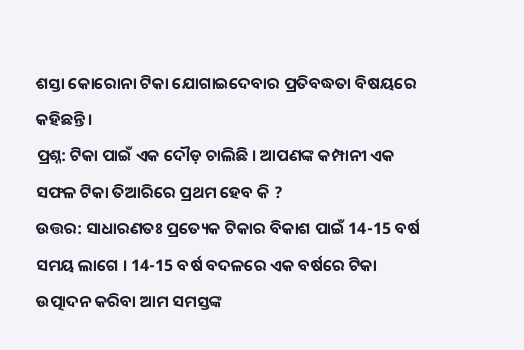ଶସ୍ତା କୋରୋନା ଟିକା ଯୋଗାଇଦେବାର ପ୍ରତିବଦ୍ଧତା ବିଷୟରେ କହିଛନ୍ତି।
ପ୍ରଶ୍ନ: ଟିକା ପାଇଁ ଏକ ଦୌଡ଼ ଚାଲିଛି । ଆପଣଙ୍କ କମ୍ପାନୀ ଏକ ସଫଳ ଟିକା ତିଆରିରେ ପ୍ରଥମ ହେବ କି ?
ଉତ୍ତର: ସାଧାରଣତଃ ପ୍ରତ୍ୟେକ ଟିକାର ବିକାଶ ପାଇଁ 14-15 ବର୍ଷ ସମୟ ଲାଗେ । 14-15 ବର୍ଷ ବଦଳରେ ଏକ ବର୍ଷରେ ଟିକା ଉତ୍ପାଦନ କରିବା ଆମ ସମସ୍ତଙ୍କ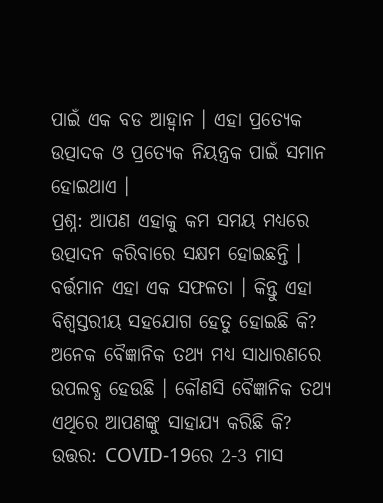ପାଇଁ ଏକ ବଡ ଆହ୍ବାନ । ଏହା ପ୍ରତ୍ୟେକ ଉତ୍ପାଦକ ଓ ପ୍ରତ୍ୟେକ ନିୟନ୍ତ୍ରକ ପାଇଁ ସମାନ ହୋଇଥାଏ ।
ପ୍ରଶ୍ନ: ଆପଣ ଏହାକୁ କମ ସମୟ ମଧ୍ୟରେ ଉତ୍ପାଦନ କରିବାରେ ସକ୍ଷମ ହୋଇଛନ୍ତି । ବର୍ତ୍ତମାନ ଏହା ଏକ ସଫଳତା । କିନ୍ତୁ ଏହା ବିଶ୍ବସ୍ତରୀୟ ସହଯୋଗ ହେତୁ ହୋଇଛି କି? ଅନେକ ବୈଜ୍ଞାନିକ ତଥ୍ୟ ମଧ୍ୟ ସାଧାରଣରେ ଉପଲବ୍ଧ ହେଉଛି । କୌଣସି ବୈଜ୍ଞାନିକ ତଥ୍ୟ ଏଥିରେ ଆପଣଙ୍କୁ ସାହାଯ୍ୟ କରିଛି କି?
ଉତ୍ତର: COVID-19ରେ 2-3 ମାସ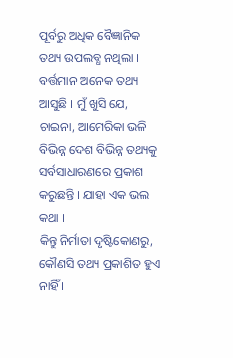ପୂର୍ବରୁ ଅଧିକ ବୈଜ୍ଞାନିକ ତଥ୍ୟ ଉପଲବ୍ଧ ନଥିଲା । ବର୍ତ୍ତମାନ ଅନେକ ତଥ୍ୟ ଆସୁଛି । ମୁଁ ଖୁସି ଯେ, ଚାଇନା, ଆମେରିକା ଭଳି ବିଭିନ୍ନ ଦେଶ ବିଭିନ୍ନ ତଥ୍ୟକୁ ସର୍ବସାଧାରଣରେ ପ୍ରକାଶ କରୁଛନ୍ତି । ଯାହା ଏକ ଭଲ କଥା ।
କିନ୍ତୁ ନିର୍ମାତା ଦୃଷ୍ଟିକୋଣରୁ, କୌଣସି ତଥ୍ୟ ପ୍ରକାଶିତ ହୁଏ ନାହିଁ ।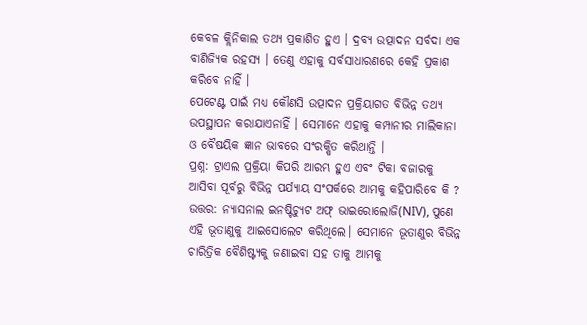କେବଳ କ୍ଲିନିକାଲ ତଥ୍ୟ ପ୍ରକାଶିତ ହୁଏ । ଦ୍ରବ୍ୟ ଉତ୍ପାଦନ ସର୍ବଦା ଏକ ବାଣିଜ୍ୟିକ ରହସ୍ୟ । ତେଣୁ ଏହାକୁ ସର୍ବସାଧାରଣରେ କେହି ପ୍ରକାଶ କରିବେ ନାହିଁ ।
ପେଟେଣ୍ଟ ପାଇଁ ମଧ୍ୟ କୌଣସି ଉତ୍ପାଦନ ପ୍ରକ୍ରିୟାଗତ ବିଭିନ୍ନ ତଥ୍ୟ ଉପସ୍ଥାପନ କରାଯାଏନାହିଁ । ସେମାନେ ଏହାକୁ କମ୍ପାନୀର ମାଲିକାନା ଓ ବୈଷୟିକ ଜ୍ଞାନ ଭାବରେ ସଂରକ୍ଷିତ କରିଥାନ୍ତି ।
ପ୍ରଶ୍ନ: ଟ୍ରାଏଲ ପ୍ରକ୍ରିୟା କିପରି ଆରମ୍ଭ ହୁଏ ଏବଂ ଟିକା ବଜାରକୁ ଆସିବା ପୂର୍ବରୁ ବିଭିନ୍ନ ପର୍ଯ୍ୟାୟ ସଂପର୍କରେ ଆମକୁ କହିପାରିବେ କି ?
ଉତ୍ତର: ନ୍ୟାସନାଲ ଇନଷ୍ଟିଚ୍ୟୁଟ ଅଫ୍ ଭାଇରୋଲୋଜି(NIV), ପୁଣେ ଏହି ଭୂତାଣୁକୁ ଆଇସୋଲେଟ କରିଥିଲେ। ସେମାନେ ଭୂତାଣୁର ବିଭିନ୍ନ ଚାରିତ୍ରିକ ବୈଶିଷ୍ଟ୍ୟକୁ ଜଣାଇବା ସହ ତାକୁ ଆମକୁ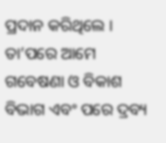ପ୍ରଦାନ କରିଥିଲେ । ତା’ପରେ ଆମେ ଗବେଷଣା ଓ ବିକାଶ ବିଭାଗ ଏବଂ ପରେ ଦ୍ରବ୍ୟ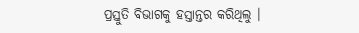ପ୍ରସ୍ତୁତି ବିଭାଗକୁ ହସ୍ତାନ୍ତର କରିଥିଲୁ ।